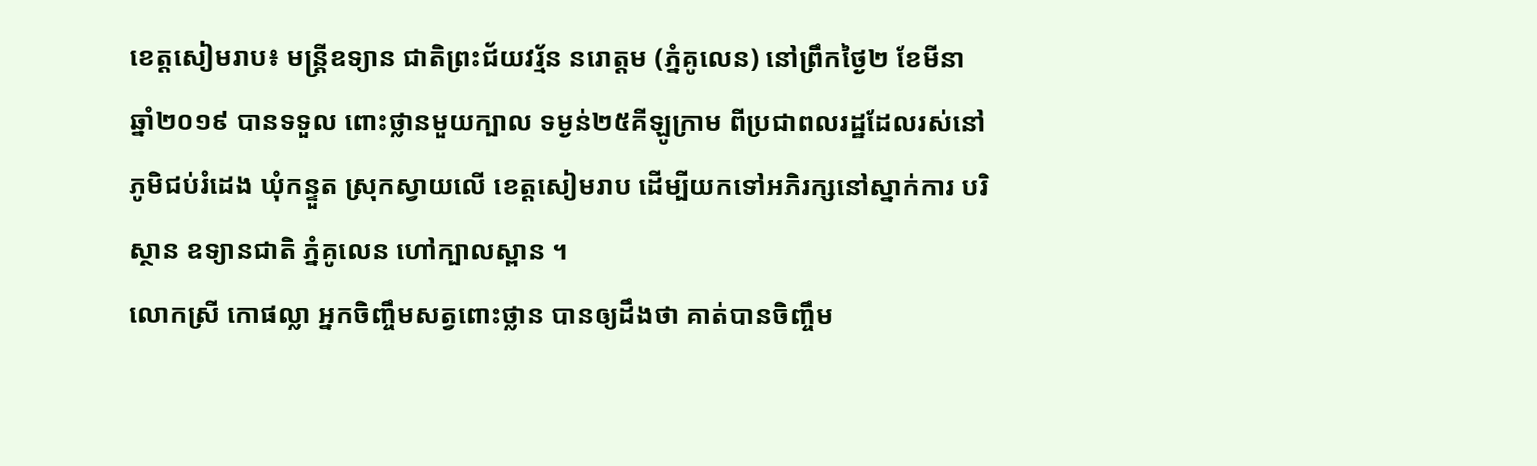ខេត្តសៀមរាប៖ មន្រ្ដីឧទ្យាន ជាតិព្រះជ័យវរ្ម័ន នរោត្តម (ភ្នំគូលេន) នៅព្រឹកថ្ងៃ២ ខែមីនា ឆ្នាំ២០១៩ បានទទួល ពោះថ្លានមួយក្បាល ទម្ងន់២៥គីឡូក្រាម ពីប្រជាពលរដ្ឋដែលរស់នៅភូមិជប់រំដេង ឃុំកន្ទួត ស្រុកស្វាយលើ ខេត្តសៀមរាប ដើម្បីយកទៅអភិរក្សនៅស្នាក់ការ បរិស្ថាន ឧទ្យានជាតិ ភ្នំគូលេន ហៅក្បាលស្ពាន ។
លោកស្រី កោផល្លា អ្នកចិញ្ចឹមសត្វពោះថ្លាន បានឲ្យដឹងថា គាត់បានចិញ្ចឹម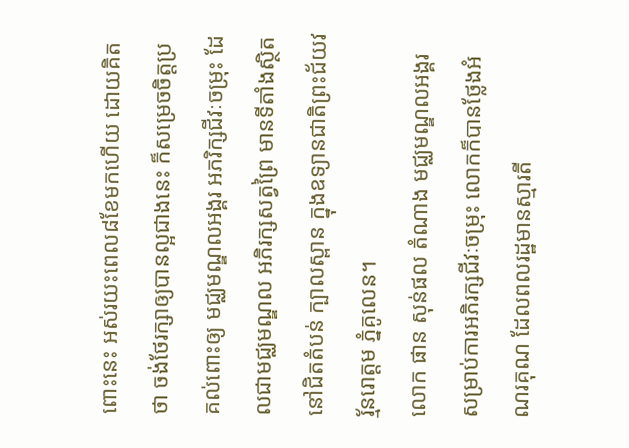ពោះនេះ អស់រយះពេល៨ខែមកហើយ ដោយគិតថា ចង់ថែរក្សាឲ្យបានល្អជាងនេះ ក៏សម្រេចចិត្តប្រគល់ពោះឲ្យ មជ្ឈមណ្ឌលអង្គរ អភរិក្សជីវៈចម្រុះ ដែលជាមជ្ឈមណ្ឌល អភិរក្សសត្វព្រៃ មានទីតាំងស្ថិតនៅជិតតំបន់ ក្បាលស្ពាន ក្នុងឧទ្យានជាតិព្រះជ័យវរ្ម័នរោត្តម ភ្នំគូលេន។
លោក ផាន សុន់ផល តំណាង មជ្ឈមណ្ឌលអង្គរ សម្រាប់ការអភិរក្សជីវៈចម្រុះ លោកក៏បានថ្លែងអំណរគុណ ដែលពលរដ្ឋមានស្មារតី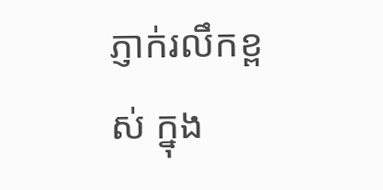ភ្ញាក់រលឹកខ្ពស់ ក្នុង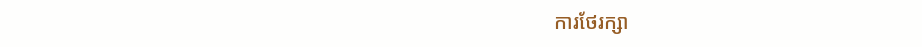ការថែរក្សា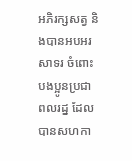អភិរក្សសត្វ និងបានអបអរសាទរ ចំពោះបងប្អូនប្រជាពលរដ្ន ដែលបានសហកា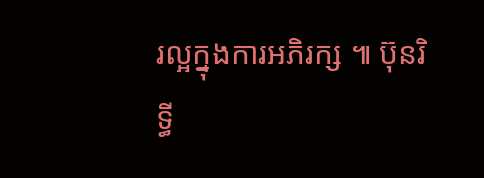រល្អក្នុងការអភិរក្ស ៕ ប៊ុនរិទ្ធី